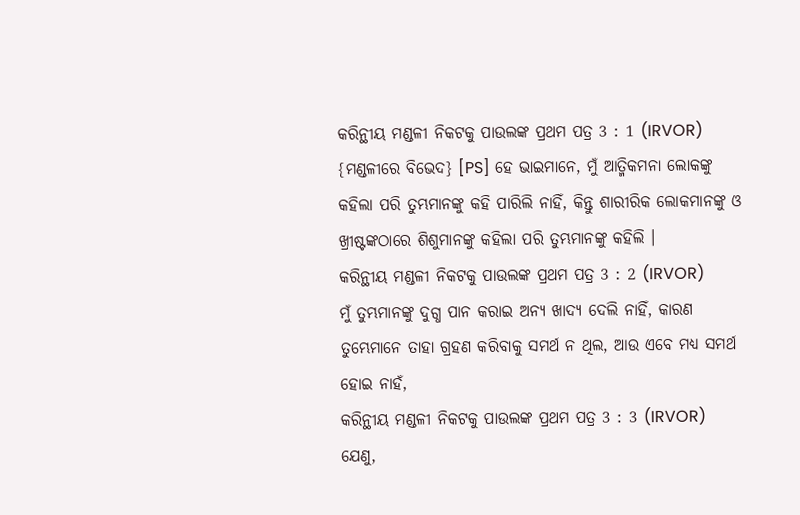କରିନ୍ଥୀୟ ମଣ୍ଡଳୀ ନିକଟକୁ ପାଉଲଙ୍କ ପ୍ରଥମ ପତ୍ର 3 : 1 (IRVOR)
{ମଣ୍ଡଳୀରେ ବିଭେଦ} [PS] ହେ ଭାଇମାନେ, ମୁଁ ଆତ୍ମିକମନା ଲୋକଙ୍କୁ କହିଲା ପରି ତୁମ୍ଭମାନଙ୍କୁ କହି ପାରିଲି ନାହିଁ, କିନ୍ତୁ ଶାରୀରିକ ଲୋକମାନଙ୍କୁ ଓ ଖ୍ରୀଷ୍ଟଙ୍କଠାରେ ଶିଶୁମାନଙ୍କୁ କହିଲା ପରି ତୁମ୍ଭମାନଙ୍କୁ କହିଲି ।
କରିନ୍ଥୀୟ ମଣ୍ଡଳୀ ନିକଟକୁ ପାଉଲଙ୍କ ପ୍ରଥମ ପତ୍ର 3 : 2 (IRVOR)
ମୁଁ ତୁମ୍ଭମାନଙ୍କୁ ଦୁଗ୍ଧ ପାନ କରାଇ ଅନ୍ୟ ଖାଦ୍ୟ ଦେଲି ନାହିଁ, କାରଣ ତୁମ୍ଭେମାନେ ତାହା ଗ୍ରହଣ କରିବାକୁ ସମର୍ଥ ନ ଥିଲ, ଆଉ ଏବେ ମଧ୍ୟ ସମର୍ଥ ହୋଇ ନାହଁ,
କରିନ୍ଥୀୟ ମଣ୍ଡଳୀ ନିକଟକୁ ପାଉଲଙ୍କ ପ୍ରଥମ ପତ୍ର 3 : 3 (IRVOR)
ଯେଣୁ,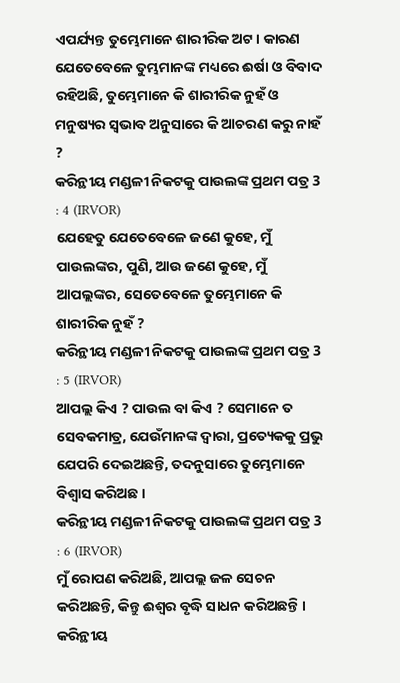ଏପର୍ଯ୍ୟନ୍ତ ତୁମ୍ଭେମାନେ ଶାରୀରିକ ଅଟ। କାରଣ ଯେତେବେଳେ ତୁମ୍ଭମାନଙ୍କ ମଧ୍ୟରେ ଈର୍ଷା ଓ ବିବାଦ ରହିଅଛି, ତୁମ୍ଭେମାନେ କି ଶାରୀରିକ ନୁହଁ ଓ ମନୁଷ୍ୟର ସ୍ୱଭାବ ଅନୁସାରେ କି ଆଚରଣ କରୁ ନାହଁ ?
କରିନ୍ଥୀୟ ମଣ୍ଡଳୀ ନିକଟକୁ ପାଉଲଙ୍କ ପ୍ରଥମ ପତ୍ର 3 : 4 (IRVOR)
ଯେହେତୁ ଯେତେବେଳେ ଜଣେ କୁହେ, ମୁଁ ପାଉଲଙ୍କର, ପୁଣି, ଆଉ ଜଣେ କୁହେ, ମୁଁ ଆପଲ୍ଲଙ୍କର, ସେତେବେଳେ ତୁମ୍ଭେମାନେ କି ଶାରୀରିକ ନୁହଁ ?
କରିନ୍ଥୀୟ ମଣ୍ଡଳୀ ନିକଟକୁ ପାଉଲଙ୍କ ପ୍ରଥମ ପତ୍ର 3 : 5 (IRVOR)
ଆପଲ୍ଲ କିଏ ? ପାଉଲ ବା କିଏ ? ସେମାନେ ତ ସେବକମାତ୍ର, ଯେଉଁମାନଙ୍କ ଦ୍ୱାରା, ପ୍ରତ୍ୟେକକୁ ପ୍ରଭୁ ଯେପରି ଦେଇଅଛନ୍ତି, ତଦନୁସାରେ ତୁମ୍ଭେମାନେ ବିଶ୍ୱାସ କରିଅଛ ।
କରିନ୍ଥୀୟ ମଣ୍ଡଳୀ ନିକଟକୁ ପାଉଲଙ୍କ ପ୍ରଥମ ପତ୍ର 3 : 6 (IRVOR)
ମୁଁ ରୋପଣ କରିଅଛି, ଆପଲ୍ଲ ଜଳ ସେଚନ କରିଅଛନ୍ତି, କିନ୍ତୁ ଈଶ୍ୱର ବୃଦ୍ଧି ସାଧନ କରିଅଛନ୍ତି ।
କରିନ୍ଥୀୟ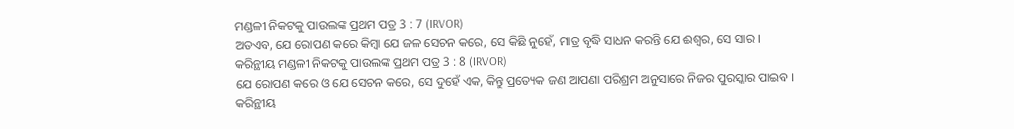ମଣ୍ଡଳୀ ନିକଟକୁ ପାଉଲଙ୍କ ପ୍ରଥମ ପତ୍ର 3 : 7 (IRVOR)
ଅତଏବ, ଯେ ରୋପଣ କରେ କିମ୍ବା ଯେ ଜଳ ସେଚନ କରେ, ସେ କିଛି ନୁହେଁ, ମାତ୍ର ବୃଦ୍ଧି ସାଧନ କରନ୍ତି ଯେ ଈଶ୍ୱର, ସେ ସାର ।
କରିନ୍ଥୀୟ ମଣ୍ଡଳୀ ନିକଟକୁ ପାଉଲଙ୍କ ପ୍ରଥମ ପତ୍ର 3 : 8 (IRVOR)
ଯେ ରୋପଣ କରେ ଓ ଯେ ସେଚନ କରେ, ସେ ଦୁହେଁ ଏକ, କିନ୍ତୁ ପ୍ରତ୍ୟେକ ଜଣ ଆପଣା ପରିଶ୍ରମ ଅନୁସାରେ ନିଜର ପୁରସ୍କାର ପାଇବ ।
କରିନ୍ଥୀୟ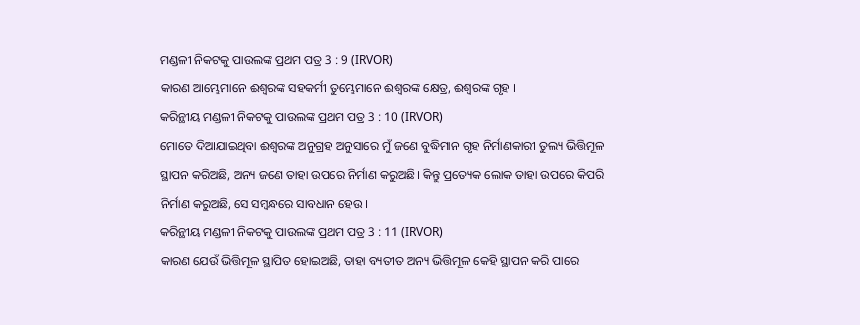ମଣ୍ଡଳୀ ନିକଟକୁ ପାଉଲଙ୍କ ପ୍ରଥମ ପତ୍ର 3 : 9 (IRVOR)
କାରଣ ଆମ୍ଭେମାନେ ଈଶ୍ୱରଙ୍କ ସହକର୍ମୀ ତୁମ୍ଭେମାନେ ଈଶ୍ୱରଙ୍କ କ୍ଷେତ୍ର, ଈଶ୍ୱରଙ୍କ ଗୃହ ।
କରିନ୍ଥୀୟ ମଣ୍ଡଳୀ ନିକଟକୁ ପାଉଲଙ୍କ ପ୍ରଥମ ପତ୍ର 3 : 10 (IRVOR)
ମୋତେ ଦିଆଯାଇଥିବା ଈଶ୍ୱରଙ୍କ ଅନୁଗ୍ରହ ଅନୁସାରେ ମୁଁ ଜଣେ ବୁଦ୍ଧିମାନ ଗୃହ ନିର୍ମାଣକାରୀ ତୁଲ୍ୟ ଭିତ୍ତିମୂଳ ସ୍ଥାପନ କରିଅଛି, ଅନ୍ୟ ଜଣେ ତାହା ଉପରେ ନିର୍ମାଣ କରୁଅଛି। କିନ୍ତୁ ପ୍ରତ୍ୟେକ ଲୋକ ତାହା ଉପରେ କିପରି ନିର୍ମାଣ କରୁଅଛି, ସେ ସମ୍ବନ୍ଧରେ ସାବଧାନ ହେଉ ।
କରିନ୍ଥୀୟ ମଣ୍ଡଳୀ ନିକଟକୁ ପାଉଲଙ୍କ ପ୍ରଥମ ପତ୍ର 3 : 11 (IRVOR)
କାରଣ ଯେଉଁ ଭିତ୍ତିମୂଳ ସ୍ଥାପିତ ହୋଇଅଛି, ତାହା ବ୍ୟତୀତ ଅନ୍ୟ ଭିତ୍ତିମୂଳ କେହି ସ୍ଥାପନ କରି ପାରେ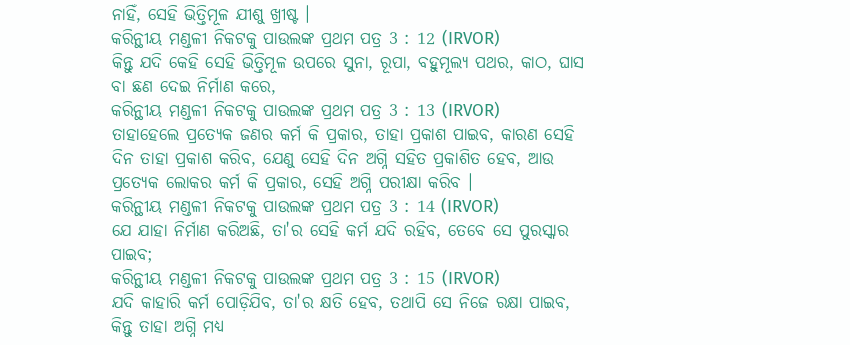ନାହିଁ, ସେହି ଭିତ୍ତିମୂଳ ଯୀଶୁ ଖ୍ରୀଷ୍ଟ ।
କରିନ୍ଥୀୟ ମଣ୍ଡଳୀ ନିକଟକୁ ପାଉଲଙ୍କ ପ୍ରଥମ ପତ୍ର 3 : 12 (IRVOR)
କିନ୍ତୁ ଯଦି କେହି ସେହି ଭିତ୍ତିମୂଳ ଉପରେ ସୁନା, ରୂପା, ବହୁମୂଲ୍ୟ ପଥର, କାଠ, ଘାସ ବା ଛଣ ଦେଇ ନିର୍ମାଣ କରେ,
କରିନ୍ଥୀୟ ମଣ୍ଡଳୀ ନିକଟକୁ ପାଉଲଙ୍କ ପ୍ରଥମ ପତ୍ର 3 : 13 (IRVOR)
ତାହାହେଲେ ପ୍ରତ୍ୟେକ ଜଣର କର୍ମ କି ପ୍ରକାର, ତାହା ପ୍ରକାଶ ପାଇବ, କାରଣ ସେହି ଦିନ ତାହା ପ୍ରକାଶ କରିବ, ଯେଣୁ ସେହି ଦିନ ଅଗ୍ନି ସହିତ ପ୍ରକାଶିତ ହେବ, ଆଉ ପ୍ରତ୍ୟେକ ଲୋକର କର୍ମ କି ପ୍ରକାର, ସେହି ଅଗ୍ନି ପରୀକ୍ଷା କରିବ ।
କରିନ୍ଥୀୟ ମଣ୍ଡଳୀ ନିକଟକୁ ପାଉଲଙ୍କ ପ୍ରଥମ ପତ୍ର 3 : 14 (IRVOR)
ଯେ ଯାହା ନିର୍ମାଣ କରିଅଛି, ତା'ର ସେହି କର୍ମ ଯଦି ରହିବ, ତେବେ ସେ ପୁରସ୍କାର ପାଇବ;
କରିନ୍ଥୀୟ ମଣ୍ଡଳୀ ନିକଟକୁ ପାଉଲଙ୍କ ପ୍ରଥମ ପତ୍ର 3 : 15 (IRVOR)
ଯଦି କାହାରି କର୍ମ ପୋଡ଼ିଯିବ, ତା'ର କ୍ଷତି ହେବ, ତଥାପି ସେ ନିଜେ ରକ୍ଷା ପାଇବ, କିନ୍ତୁ ତାହା ଅଗ୍ନି ମଧ୍ୟ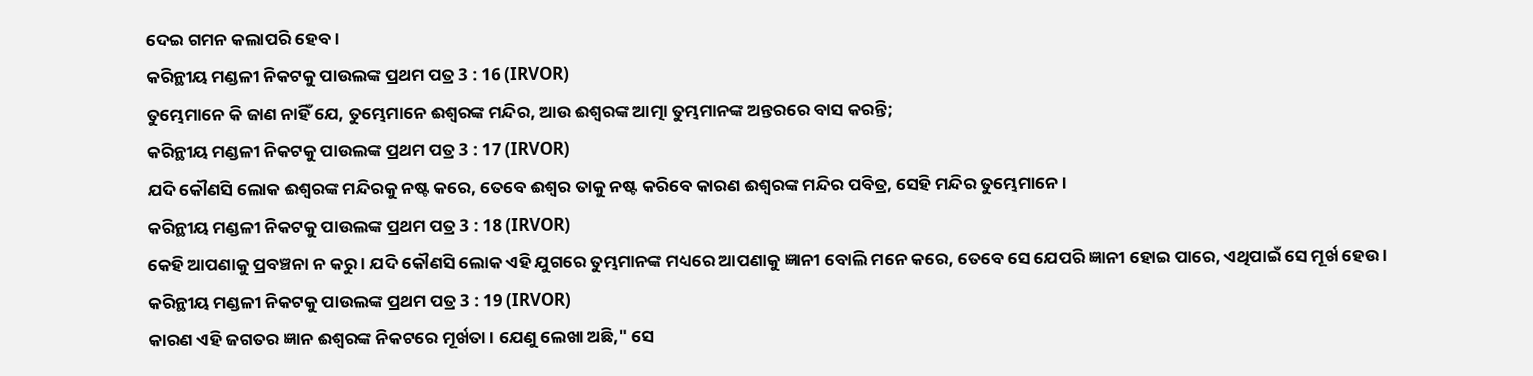ଦେଇ ଗମନ କଲାପରି ହେବ ।
କରିନ୍ଥୀୟ ମଣ୍ଡଳୀ ନିକଟକୁ ପାଉଲଙ୍କ ପ୍ରଥମ ପତ୍ର 3 : 16 (IRVOR)
ତୁମ୍ଭେମାନେ କି ଜାଣ ନାହିଁ ଯେ, ତୁମ୍ଭେମାନେ ଈଶ୍ୱରଙ୍କ ମନ୍ଦିର, ଆଉ ଈଶ୍ୱରଙ୍କ ଆତ୍ମା ତୁମ୍ଭମାନଙ୍କ ଅନ୍ତରରେ ବାସ କରନ୍ତି;
କରିନ୍ଥୀୟ ମଣ୍ଡଳୀ ନିକଟକୁ ପାଉଲଙ୍କ ପ୍ରଥମ ପତ୍ର 3 : 17 (IRVOR)
ଯଦି କୌଣସି ଲୋକ ଈଶ୍ୱରଙ୍କ ମନ୍ଦିରକୁ ନଷ୍ଟ କରେ, ତେବେ ଈଶ୍ୱର ତାକୁ ନଷ୍ଟ କରିବେ କାରଣ ଈଶ୍ୱରଙ୍କ ମନ୍ଦିର ପବିତ୍ର, ସେହି ମନ୍ଦିର ତୁମ୍ଭେମାନେ ।
କରିନ୍ଥୀୟ ମଣ୍ଡଳୀ ନିକଟକୁ ପାଉଲଙ୍କ ପ୍ରଥମ ପତ୍ର 3 : 18 (IRVOR)
କେହି ଆପଣାକୁ ପ୍ରବଞ୍ଚନା ନ କରୁ । ଯଦି କୌଣସି ଲୋକ ଏହି ଯୁଗରେ ତୁମ୍ଭମାନଙ୍କ ମଧ୍ୟରେ ଆପଣାକୁ ଜ୍ଞାନୀ ବୋଲି ମନେ କରେ, ତେବେ ସେ ଯେପରି ଜ୍ଞାନୀ ହୋଇ ପାରେ, ଏଥିପାଇଁ ସେ ମୂର୍ଖ ହେଉ ।
କରିନ୍ଥୀୟ ମଣ୍ଡଳୀ ନିକଟକୁ ପାଉଲଙ୍କ ପ୍ରଥମ ପତ୍ର 3 : 19 (IRVOR)
କାରଣ ଏହି ଜଗତର ଜ୍ଞାନ ଈଶ୍ୱରଙ୍କ ନିକଟରେ ମୂର୍ଖତା । ଯେଣୁ ଲେଖା ଅଛି," ସେ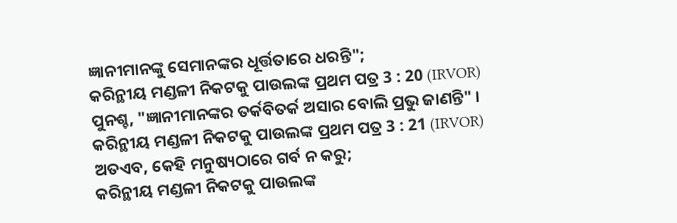ଜ୍ଞାନୀମାନଙ୍କୁ ସେମାନଙ୍କର ଧୂର୍ତ୍ତତାରେ ଧରନ୍ତି";
କରିନ୍ଥୀୟ ମଣ୍ଡଳୀ ନିକଟକୁ ପାଉଲଙ୍କ ପ୍ରଥମ ପତ୍ର 3 : 20 (IRVOR)
ପୁନଶ୍ଚ, "ଜ୍ଞାନୀମାନଙ୍କର ତର୍କବିତର୍କ ଅସାର ବୋଲି ପ୍ରଭୁ ଜାଣନ୍ତି" ।
କରିନ୍ଥୀୟ ମଣ୍ଡଳୀ ନିକଟକୁ ପାଉଲଙ୍କ ପ୍ରଥମ ପତ୍ର 3 : 21 (IRVOR)
ଅତଏବ, କେହି ମନୁଷ୍ୟଠାରେ ଗର୍ବ ନ କରୁ;
କରିନ୍ଥୀୟ ମଣ୍ଡଳୀ ନିକଟକୁ ପାଉଲଙ୍କ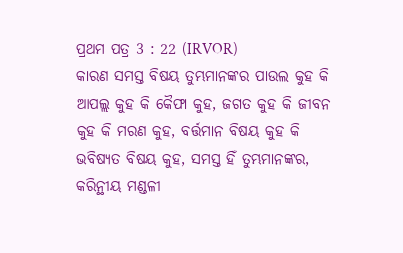ପ୍ରଥମ ପତ୍ର 3 : 22 (IRVOR)
କାରଣ ସମସ୍ତ ବିଷୟ ତୁମ୍ଭମାନଙ୍କର ପାଉଲ କୁହ କି ଆପଲ୍ଲ କୁହ କି କୈଫା କୁହ, ଜଗତ କୁହ କି ଜୀବନ କୁହ କି ମରଣ କୁହ, ବର୍ତ୍ତମାନ ବିଷୟ କୁହ କି ଭବିଷ୍ୟତ ବିଷୟ କୁହ, ସମସ୍ତ ହିଁ ତୁମ୍ଭମାନଙ୍କର,
କରିନ୍ଥୀୟ ମଣ୍ଡଳୀ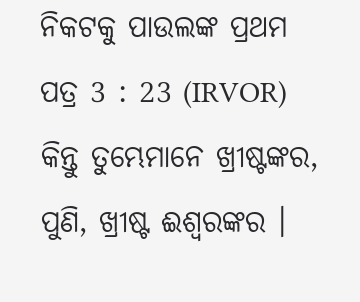ନିକଟକୁ ପାଉଲଙ୍କ ପ୍ରଥମ ପତ୍ର 3 : 23 (IRVOR)
କିନ୍ତୁ ତୁମ୍ଭେମାନେ ଖ୍ରୀଷ୍ଟଙ୍କର, ପୁଣି, ଖ୍ରୀଷ୍ଟ ଈଶ୍ୱରଙ୍କର ।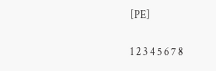[PE]

1 2 3 4 5 6 7 8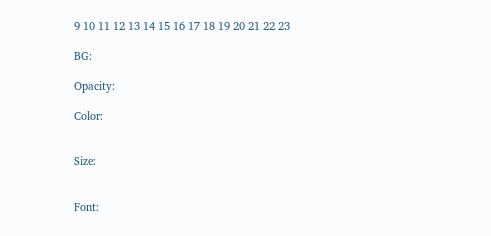9 10 11 12 13 14 15 16 17 18 19 20 21 22 23

BG:

Opacity:

Color:


Size:


Font: